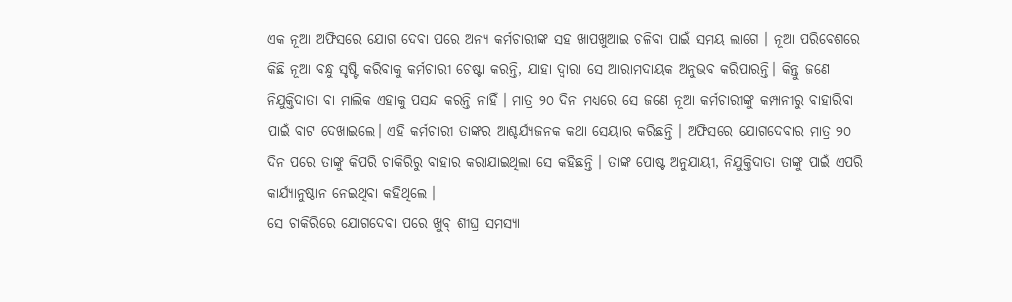ଏକ ନୂଆ ଅଫିସରେ ଯୋଗ ଦେବା ପରେ ଅନ୍ୟ କର୍ମଚାରୀଙ୍କ ସହ ଖାପଖୁଆଇ ଚଳିବା ପାଇଁ ସମୟ ଲାଗେ । ନୂଆ ପରିବେଶରେ କିଛି ନୂଆ ବନ୍ଧୁ ସୃଷ୍ଟି କରିବାକୁ କର୍ମଚାରୀ ଚେଷ୍ଟା କରନ୍ତି, ଯାହା ଦ୍ୱାରା ସେ ଆରାମଦାୟକ ଅନୁଭବ କରିପାରନ୍ତି। କିନ୍ତୁ ଜଣେ ନିଯୁକ୍ତିଦାତା ବା ମାଲିକ ଏହାକୁ ପସନ୍ଦ କରନ୍ତି ନାହିଁ । ମାତ୍ର ୨୦ ଦିନ ମଧ୍ୟରେ ସେ ଜଣେ ନୂଆ କର୍ମଚାରୀଙ୍କୁ କମ୍ପାନୀରୁ ବାହାରିବା ପାଇଁ ବାଟ ଦେଖାଇଲେ। ଏହି କର୍ମଚାରୀ ତାଙ୍କର ଆଶ୍ଚର୍ଯ୍ୟଜନକ କଥା ସେୟାର କରିଛନ୍ତି । ଅଫିସରେ ଯୋଗଦେବାର ମାତ୍ର ୨୦ ଦିନ ପରେ ତାଙ୍କୁ କିପରି ଚାକିରିରୁ ବାହାର କରାଯାଇଥିଲା ସେ କହିଛନ୍ତି । ତାଙ୍କ ପୋଷ୍ଟ ଅନୁଯାୟୀ, ନିଯୁକ୍ତିଦାତା ତାଙ୍କୁ ପାଇଁ ଏପରି କାର୍ଯ୍ୟାନୁଷ୍ଠାନ ନେଇଥିବା କହିଥିଲେ ।
ସେ ଚାକିରିରେ ଯୋଗଦେବା ପରେ ଖୁବ୍ ଶୀଘ୍ର ସମସ୍ୟା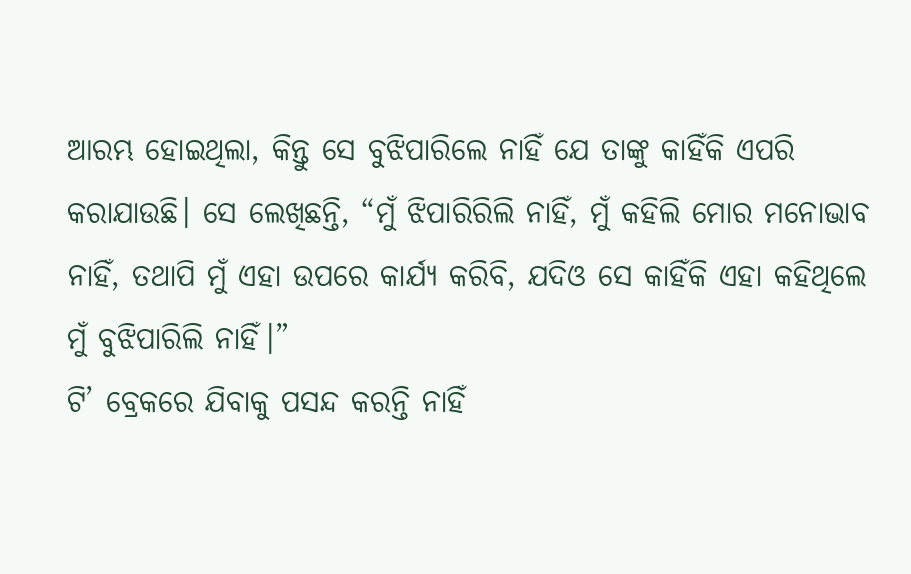ଆରମ୍ଭ ହୋଇଥିଲା, କିନ୍ତୁ ସେ ବୁଝିପାରିଲେ ନାହିଁ ଯେ ତାଙ୍କୁ କାହିଁକି ଏପରି କରାଯାଉଛି। ସେ ଲେଖିଛନ୍ତି, “ମୁଁ ଝିପାରିରିଲି ନାହିଁ, ମୁଁ କହିଲି ମୋର ମନୋଭାବ ନାହିଁ, ତଥାପି ମୁଁ ଏହା ଉପରେ କାର୍ଯ୍ୟ କରିବି, ଯଦିଓ ସେ କାହିଁକି ଏହା କହିଥିଲେ ମୁଁ ବୁଝିପାରିଲି ନାହିଁ।”
ଟି’ ବ୍ରେକରେ ଯିବାକୁ ପସନ୍ଦ କରନ୍ତି ନାହିଁ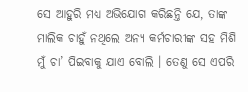ସେ ଆହୁରି ମଧ୍ୟ ଅଭିଯୋଗ କରିଛନ୍ତି ଯେ, ତାଙ୍କ ମାଲିକ ଚାହୁଁ ନଥିଲେ ଅନ୍ୟ କର୍ମଚାରୀଙ୍କ ସହ ମିଶି ମୁଁ ଚା’ ପିଇବାକୁ ଯାଏ ବୋଲି । ତେଣୁ ସେ ଏପରି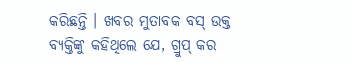କରିଛନ୍ତି । ଖବର ମୁତାବକ ବସ୍ ଉକ୍ତ ବ୍ୟକ୍ତିଙ୍କୁ କହିଥିଲେ ଯେ, ଗ୍ରୁପ୍ କର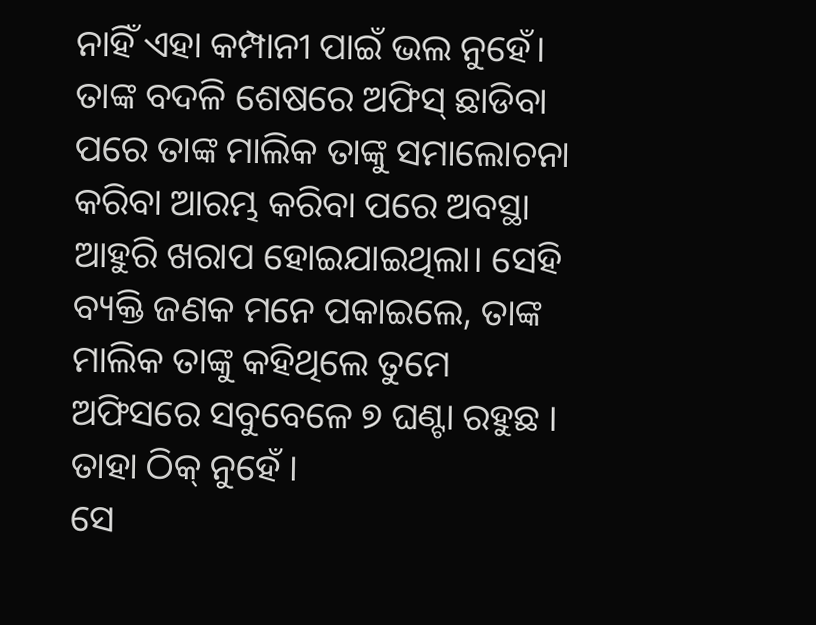ନାହିଁ ଏହା କମ୍ପାନୀ ପାଇଁ ଭଲ ନୁହେଁ। ତାଙ୍କ ବଦଳି ଶେଷରେ ଅଫିସ୍ ଛାଡିବା ପରେ ତାଙ୍କ ମାଲିକ ତାଙ୍କୁ ସମାଲୋଚନା କରିବା ଆରମ୍ଭ କରିବା ପରେ ଅବସ୍ଥା ଆହୁରି ଖରାପ ହୋଇଯାଇଥିଲା। ସେହି ବ୍ୟକ୍ତି ଜଣକ ମନେ ପକାଇଲେ, ତାଙ୍କ ମାଲିକ ତାଙ୍କୁ କହିଥିଲେ ତୁମେ ଅଫିସରେ ସବୁବେଳେ ୭ ଘଣ୍ଟା ରହୁଛ । ତାହା ଠିକ୍ ନୁହେଁ ।
ସେ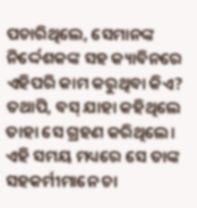ପଚାରିଥିଲେ, ସେମାନଙ୍କ ନିର୍ଦ୍ଦେଶକଙ୍କ ସହ କ୍ୟାବିନରେ ଏହିପରି କାମ କରୁଥିବା କିଏ? ତଥାପି, ବସ୍ ଯାହା କହିଥିଲେ ତାହା ସେ ଗ୍ରହଣ କରିଥିଲେ। ଏହି ସମୟ ମଧ୍ୟରେ ସେ ତାଙ୍କ ସହକର୍ମୀମାନେ ଚା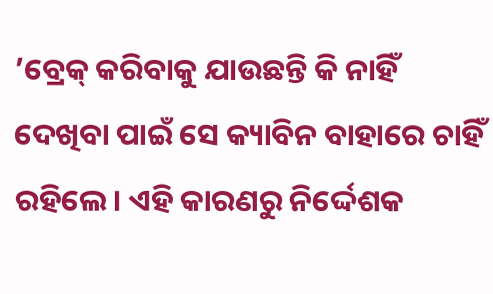’ବ୍ରେକ୍ କରିବାକୁ ଯାଉଛନ୍ତି କି ନାହିଁ ଦେଖିବା ପାଇଁ ସେ କ୍ୟାବିନ ବାହାରେ ଚାହିଁ ରହିଲେ। ଏହି କାରଣରୁ ନିର୍ଦ୍ଦେଶକ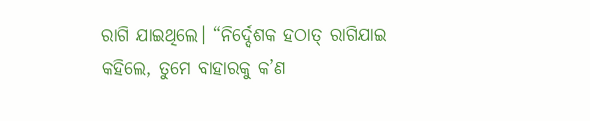ରାଗି ଯାଇଥିଲେ। “ନିର୍ଦ୍ଦେଶକ ହଠାତ୍ ରାଗିଯାଇ କହିଲେ, ତୁମେ ବାହାରକୁ କ’ଣ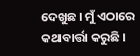ଦେଖୁଛ । ମୁଁ ଏଠାରେ କଥାବାର୍ତ୍ତା କରୁଛି ।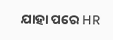ଯାହା ପରେ HR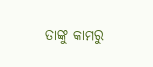ତାଙ୍କୁ କାମରୁ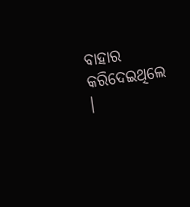ବାହାର କରିଦେଇଥିଲେ ।